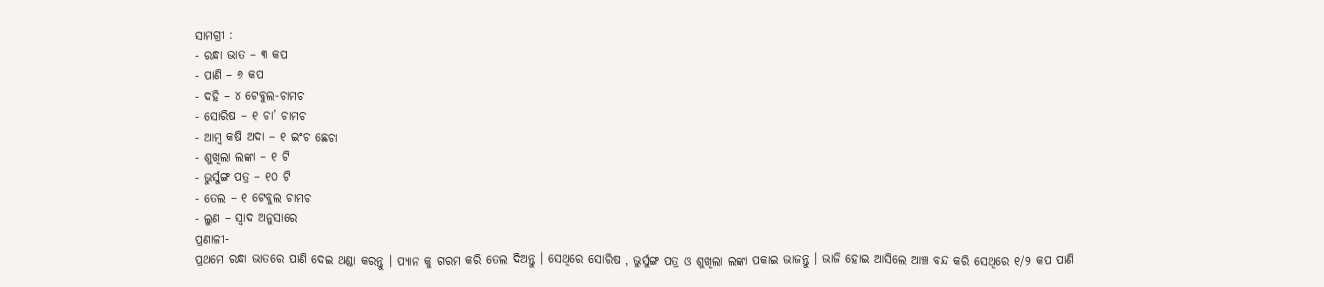ସାମଗ୍ରୀ :
- ରନ୍ଧା ଭାତ – ୩ କପ
- ପାଣି – ୬ କପ
- ଦହି – ୪ ଟେବୁଲ-ଚାମଚ
- ସୋରିଷ – ୧ ଚା’ ଚାମଚ
- ଆମ୍ବ କଷି ଅଦା – ୧ ଇଂଚ ଛେଚା
- ଶୁଖିଲା ଲଙ୍କା – ୧ ଟି
- ଭୁର୍ସୁଙ୍ଗ ପତ୍ର – ୧୦ ଟି
- ତେଲ – ୧ ଟେବୁଲ ଚାମଚ
- ଲୁଣ – ସ୍ୱାଦ ଅନୁସାରେ
ପ୍ରଣାଳୀ-
ପ୍ରଥମେ ରନ୍ଧା ଭାତରେ ପାଣି ଦେଇ ଥଣ୍ଡା କରନ୍ତୁ । ପ୍ୟାନ କୁ ଗରମ କରି ତେଲ ଦିଅନ୍ତୁ । ସେଥିରେ ସୋରିଷ , ଭୁର୍ସୁଙ୍ଗ ପତ୍ର ଓ ଶୁଖିଲା ଲଙ୍କା ପକାଇ ଭାଜନ୍ତୁ । ଭାଜି ହୋଇ ଆସିଲେ ଆଞ୍ଚ ବନ୍ଦ କରି ସେଥିରେ ୧/୨ କପ ପାଣି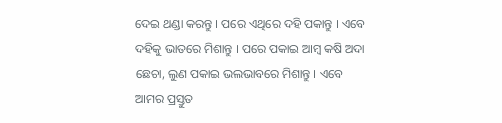ଦେଇ ଥଣ୍ଡା କରନ୍ତୁ । ପରେ ଏଥିରେ ଦହି ପକାନ୍ତୁ । ଏବେ ଦହିକୁ ଭାତରେ ମିଶାନ୍ତୁ । ପରେ ପକାଇ ଆମ୍ବ କଷି ଅଦା ଛେଚା, ଲୁଣ ପକାଇ ଭଲଭାବରେ ମିଶାନ୍ତୁ । ଏବେ ଆମର ପ୍ରସ୍ତୁତ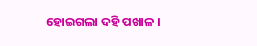ହୋଇଗଲା ଦହି ପଖାଳ ।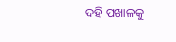ଦହି ପଖାଳକୁ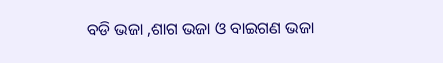ବଡି ଭଜା ,ଶାଗ ଭଜା ଓ ବାଇଗଣ ଭଜା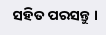ସହିତ ପରସନ୍ତୁ ।